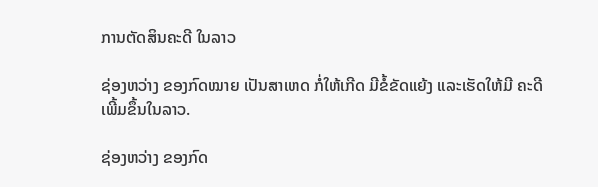ການຕັດສິນຄະດີ ໃນລາວ

ຊ່ອງຫວ່າງ ຂອງກົດໝາຍ ເປັນສາເຫດ ກໍ່ໃຫ້ເກີດ ມີຂໍ້ຂັດແຍ້ງ ແລະເຮັດໃຫ້ມີ ຄະດີ ເພີ້ມຂຶ້ນໃນລາວ.

ຊ່ອງຫວ່າງ ຂອງກົດ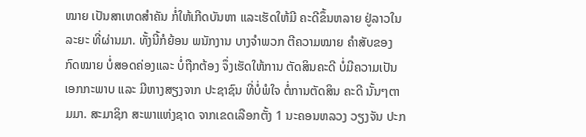ໝາຍ ເປັນສາເຫດສໍາຄັນ ກໍ່ໃຫ້ເກີດບັນຫາ ແລະເຮັດໃຫ້ມີ ຄະດີຂຶ້ນຫລາຍ ຢູ່ລາວໃນລະຍະ ທີ່ຜ່ານມາ. ທັ້ງນີ້ກໍຍ້ອນ ພນັກງານ ບາງຈໍາພວກ ຕີຄວາມໝາຍ ຄໍາສັບຂອງກົດໝາຍ ບໍ່ສອດຄ່ອງແລະ ບໍ່ຖືກຕ້ອງ ຈຶ່ງເຮັດໃຫ້ການ ຕັດສິນຄະດີ ບໍ່ມີຄວາມເປັນ ເອກກະພາບ ແລະ ມີຫາງສຽງຈາກ ປະຊາຊົນ ທີ່ບໍ່ພໍໃຈ ຕໍ່ການຕັດສິນ ຄະດີ ນັ້ນໆຕາມມາ. ສະມາຊິກ ສະພາແຫ່ງຊາດ ຈາກເຂດເລືອກຕັ້ງ 1 ນະຄອນຫລວງ ວຽງຈັນ ປະກ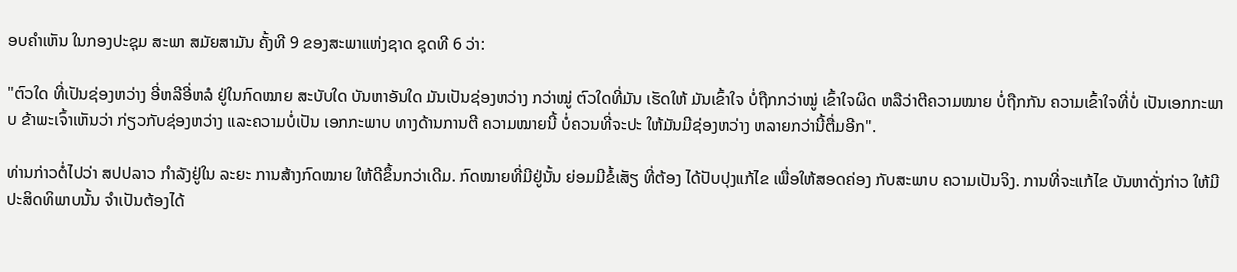ອບຄໍາເຫັນ ໃນກອງປະຊຸມ ສະພາ ສມັຍສາມັນ ຄັ້ງທີ 9 ຂອງສະພາແຫ່ງຊາດ ຊຸດທີ 6 ວ່າ:

"ຕົວໃດ ທີ່ເປັນຊ່ອງຫວ່າງ ອີ່ຫລີອີ່ຫລໍ ຢູ່ໃນກົດໝາຍ ສະບັບໃດ ບັນຫາອັນໃດ ມັນເປັນຊ່ອງຫວ່າງ ກວ່າໝູ່ ຕົວໃດທີ່ມັນ ເຮັດໃຫ້ ມັນເຂົ້າໃຈ ບໍ່ຖືກກວ່າໝູ່ ເຂົ້າໃຈຜິດ ຫລືວ່າຕີຄວາມໝາຍ ບໍ່ຖືກກັນ ຄວາມເຂົ້າໃຈທີ່ບໍ່ ເປັນເອກກະພາບ ຂ້າພະເຈົ້າເຫັນວ່າ ກ່ຽວກັບຊ່ອງຫວ່າງ ແລະຄວາມບໍ່ເປັນ ເອກກະພາບ ທາງດ້ານການຕີ ຄວາມໝາຍນີ້ ບໍ່ຄວນທີ່ຈະປະ ໃຫ້ມັນມີຊ່ອງຫວ່າງ ຫລາຍກວ່ານີ້ຕື່ມອີກ".

ທ່ານກ່າວຕໍ່ໄປວ່າ ສປປລາວ ກໍາລັງຢູ່ໃນ ລະຍະ ການສ້າງກົດໝາຍ ໃຫ້ດີຂຶ້ນກວ່າເດີມ. ກົດໝາຍທີ່ມີຢູ່ນັ້ນ ຍ່ອມມີຂໍ້ເສັຽ ທີ່ຕ້ອງ ໄດ້ປັບປຸງແກ້ໄຂ ເພື່ອໃຫ້ສອດຄ່ອງ ກັບສະພາບ ຄວາມເປັນຈິງ. ການທີ່ຈະແກ້ໄຂ ບັນຫາດັ່ງກ່າວ ໃຫ້ມີ ປະສິດທິພາບນັ້ນ ຈໍາເປັນຕ້ອງໄດ້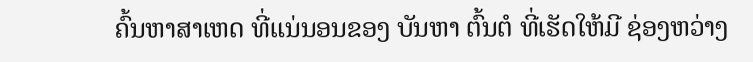ຄົ້ນຫາສາເຫດ ທີ່ແນ່ນອນຂອງ ບັນຫາ ຕົ້ນຕໍ ທີ່ເຮັດໃຫ້ມີ ຊ່ອງຫວ່າງ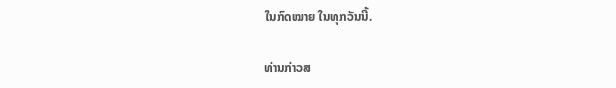ໃນກົດໝາຍ ໃນທຸກວັນນີ້.

ທ່ານກ່າວສ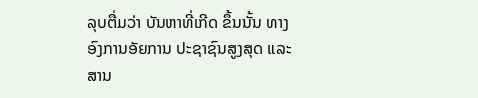ລຸບຕື່ມວ່າ ບັນຫາທີ່ເກີດ ຂຶ້ນນັ້ນ ທາງອົງການອັຍການ ປະຊາຊົນສູງສຸດ ແລະສານ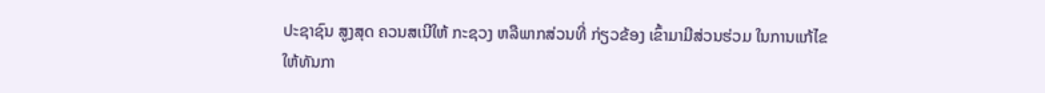ປະຊາຊົນ ສູງສຸດ ຄວນສເນີໃຫ້ ກະຊວງ ຫລືພາກສ່ວນທີ່ ກ່ຽວຂ້ອງ ເຂົ້າມາມີສ່ວນຮ່ວມ ໃນການແກ້ໄຂ ໃຫ້ທັນກາ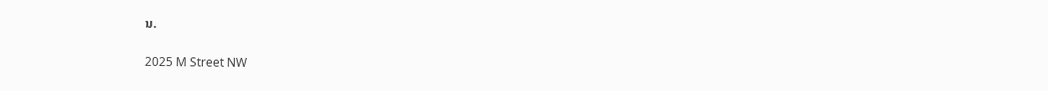ນ.

2025 M Street NW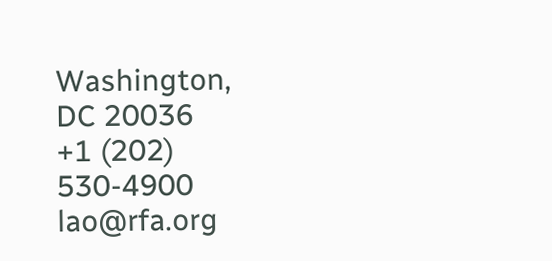Washington, DC 20036
+1 (202) 530-4900
lao@rfa.org